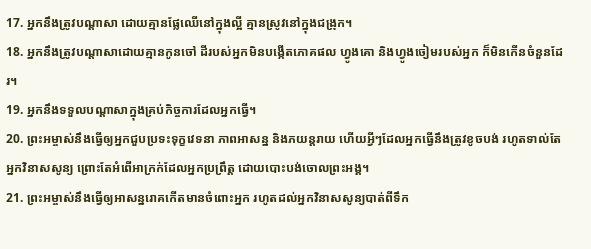17. អ្នកនឹងត្រូវបណ្ដាសា ដោយគ្មានផ្លែឈើនៅក្នុងល្អី គ្មានស្រូវនៅក្នុងជង្រុក។
18. អ្នកនឹងត្រូវបណ្ដាសាដោយគ្មានកូនចៅ ដីរបស់អ្នកមិនបង្កើតភោគផល ហ្វូងគោ និងហ្វូងចៀមរបស់អ្នក ក៏មិនកើនចំនួនដែរ។
19. អ្នកនឹងទទួលបណ្ដាសាក្នុងគ្រប់កិច្ចការដែលអ្នកធ្វើ។
20. ព្រះអម្ចាស់នឹងធ្វើឲ្យអ្នកជួបប្រទះទុក្ខវេទនា ភាពអាសន្ន និងភយន្តរាយ ហើយអ្វីៗដែលអ្នកធ្វើនឹងត្រូវខូចបង់ រហូតទាល់តែអ្នកវិនាសសូន្យ ព្រោះតែអំពើអាក្រក់ដែលអ្នកប្រព្រឹត្ត ដោយបោះបង់ចោលព្រះអង្គ។
21. ព្រះអម្ចាស់នឹងធ្វើឲ្យអាសន្នរោគកើតមានចំពោះអ្នក រហូតដល់អ្នកវិនាសសូន្យបាត់ពីទឹក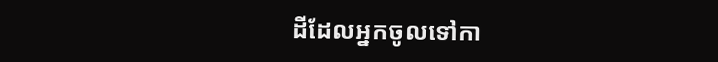ដីដែលអ្នកចូលទៅកា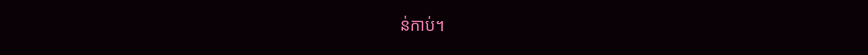ន់កាប់។